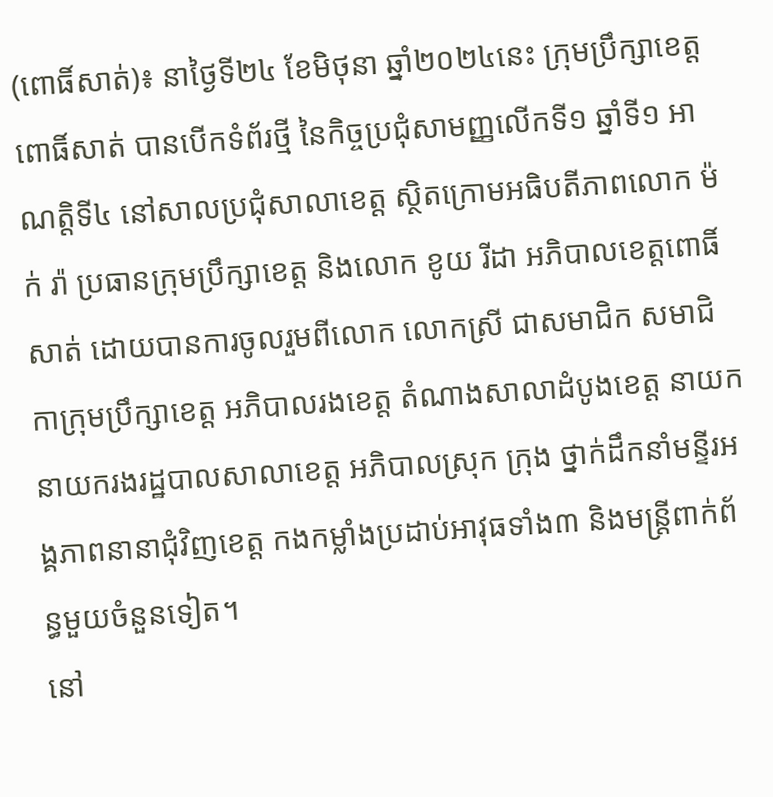(ពោធិ៍សាត់)៖ នាថ្ងៃទី២៤ ខែមិថុនា ឆ្នាំ២០២៤នេះ ក្រុមប្រឹក្សាខេត្តពោធិ៍សាត់ បានបើកទំព័រថ្មី នៃកិច្ចប្រជុំសាមញ្ញលើកទី១ ឆ្នាំទី១ អាណត្តិទី៤ នៅសាលប្រជុំសាលាខេត្ត ស្ថិតក្រោមអធិបតីភាពលោក ម៉ក់ រ៉ា ប្រធានក្រុមប្រឹក្សាខេត្ត និងលោក ខូយ រីដា អភិបាលខេត្តពោធិ៍សាត់ ដោយបានការចូលរួមពីលោក លោកស្រី ជាសមាជិក សមាជិកាក្រុមប្រឹក្សាខេត្ត អភិបាលរងខេត្ត តំណាងសាលាដំបូងខេត្ត នាយក នាយករងរដ្ឋបាលសាលាខេត្ត អភិបាលស្រុក ក្រុង ថ្នាក់ដឹកនាំមន្ទីរអង្គភាពនានាជុំវិញខេត្ត កងកម្លាំងប្រដាប់អាវុធទាំង៣ និងមន្ត្រីពាក់ព័ន្ធមួយចំនួនទៀត។
នៅ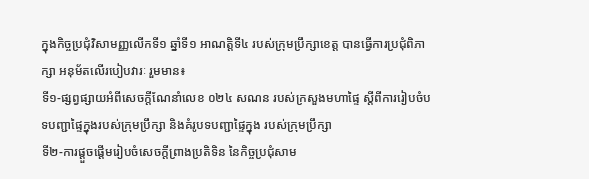ក្នុងកិច្ចប្រជុំវិសាមញ្ញលើកទី១ ឆ្នាំទី១ អាណត្តិទី៤ របស់ក្រុមប្រឹក្សាខេត្ត បានធ្វើការប្រជុំពិភាក្សា អនុម័តលើរបៀបវារៈ រួមមាន៖
ទី១-ផ្សព្វផ្សាយអំពីសេចក្តីណែនាំលេខ ០២៤ សណន របស់ក្រសួងមហាផ្ទៃ ស្តីពីការរៀបចំបទបញ្ជាផ្ទៃក្នុងរបស់ក្រុមប្រឹក្សា និងគំរូបទបញ្ជាផ្ទៃក្នុង របស់ក្រុមប្រឹក្សា
ទី២-ការផ្តួចផ្តើមរៀបចំសេចក្តីព្រាងប្រតិទិន នៃកិច្ចប្រជុំសាម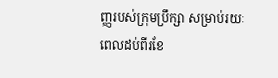ញ្ញរបស់ក្រុមប្រឹក្សា សម្រាប់រយៈពេលដប់ពីរខែ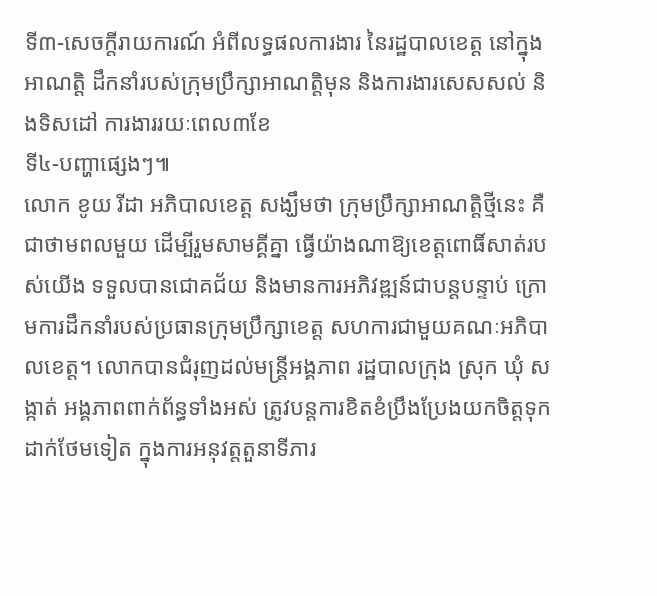ទី៣-សេចក្តីរាយការណ៍ អំពីលទ្ធផលការងារ នៃរដ្ឋបាលខេត្ត នៅក្នុងអាណត្តិ ដឹកនាំរបស់ក្រុមប្រឹក្សាអាណត្តិមុន និងការងារសេសសល់ និងទិសដៅ ការងាររយៈពេល៣ខែ
ទី៤-បញ្ហាផ្សេងៗ៕
លោក ខូយ រីដា អភិបាលខេត្ត សង្ឃឹមថា ក្រុមប្រឹក្សាអាណត្តិថ្មីនេះ គឺជាថាមពលមួយ ដើម្បីរួមសាមគ្គីគ្នា ធ្វើយ៉ាងណាឱ្យខេត្តពោធិ៍សាត់របស់យើង ទទួលបានជោគជ័យ និងមានការអភិវឌ្ឍន៍ជាបន្តបន្ទាប់ ក្រោមការដឹកនាំរបស់ប្រធានក្រុមប្រឹក្សាខេត្ត សហការជាមួយគណៈអភិបាលខេត្ត។ លោកបានជំរុញដល់មន្ត្រីអង្គភាព រដ្ឋបាលក្រុង ស្រុក ឃុំ សង្កាត់ អង្គភាពពាក់ព័ន្ធទាំងអស់ ត្រូវបន្តការខិតខំប្រឹងប្រែងយកចិត្តទុកដាក់ថែមទៀត ក្នុងការអនុវត្តតួនាទីភារ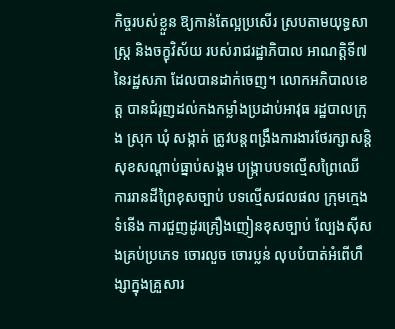កិច្ចរបស់ខ្លួន ឱ្យកាន់តែល្អប្រសើរ ស្របតាមយុទ្ធសាស្ត្រ និងចក្ខុវិស័យ របស់រាជរដ្ឋាភិបាល អាណត្តិទី៧ នៃរដ្ឋសភា ដែលបានដាក់ចេញ។ លោកអភិបាលខេត្ត បានជំរុញដល់កងកម្លាំងប្រដាប់អាវុធ រដ្ឋបាលក្រុង ស្រុក ឃុំ សង្កាត់ ត្រូវបន្តពង្រឹងការងារថែរក្សាសន្តិសុខសណ្ដាប់ធ្នាប់សង្គម បង្ក្រាបបទល្មើសព្រៃឈើ ការរានដីព្រៃខុសច្បាប់ បទល្មើសជលផល ក្រុមក្មេងទំនើង ការជួញដូរគ្រឿងញៀនខុសច្បាប់ ល្បែងស៊ីសងគ្រប់ប្រភេទ ចោរលួច ចោរប្លន់ លុបបំបាត់អំពើហឹង្សាក្នុងគ្រួសារ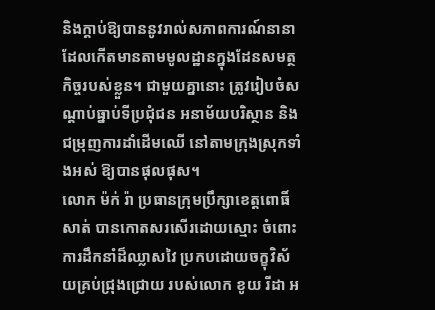និងក្តាប់ឱ្យបាននូវរាល់សភាពការណ៍នានា ដែលកើតមានតាមមូលដ្ឋានក្នុងដែនសមត្ថកិច្ចរបស់ខ្លួន។ ជាមួយគ្នានោះ ត្រូវរៀបចំសណ្ដាប់ធ្នាប់ទីប្រជុំជន អនាម័យបរិស្ថាន និងជម្រុញការដាំដើមឈើ នៅតាមក្រុងស្រុកទាំងអស់ ឱ្យបានផុលផុស។
លោក ម៉ក់ រ៉ា ប្រធានក្រុមប្រឹក្សាខេត្តពោធិ៍សាត់ បានកោតសរសើរដោយស្មោះ ចំពោះការដឹកនាំដ៏ឈ្លាសវៃ ប្រកបដោយចក្ខុវិស័យគ្រប់ជ្រុងជ្រោយ របស់លោក ខូយ រីដា អ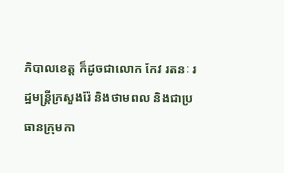ភិបាលខេត្ត ក៏ដូចជាលោក កែវ រតនៈ រដ្ឋមន្ត្រីក្រសួងរ៉ែ និងថាមពល និងជាប្រធានក្រុមកា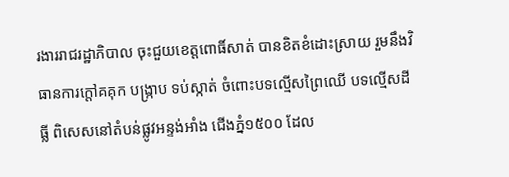រងាររាជរដ្ឋាភិបាល ចុះជួយខេត្តពោធិ៍សាត់ បានខិតខំដោះស្រាយ រួមនឹងវិធានការក្ដៅគគុក បង្ក្រាប ទប់ស្កាត់ ចំពោះបទល្មើសព្រៃឈើ បទល្មើសដីធ្លី ពិសេសនៅតំបន់ផ្លូវអន្ទង់អាំង ជើងភ្នំ១៥០០ ដែល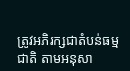ត្រូវអភិរក្សជាតំបន់ធម្មជាតិ តាមអនុសា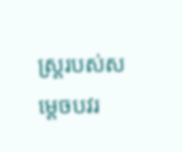ស្ត្ររបស់សម្ដេចបវរ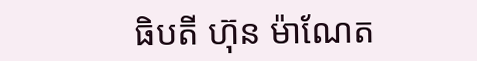ធិបតី ហ៊ុន ម៉ាណែត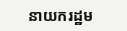នាយករដ្ឋម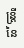ន្ត្រីនៃ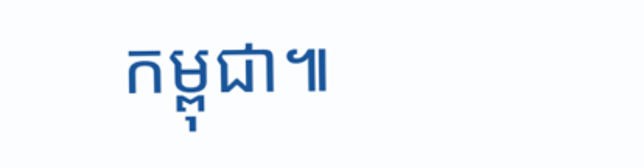កម្ពុជា៕